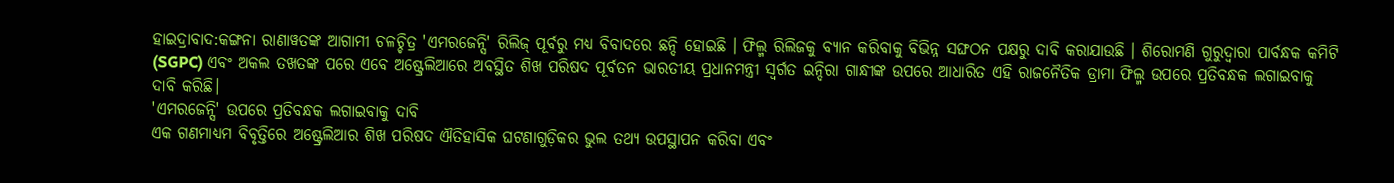ହାଇଦ୍ରାବାଦ:କଙ୍ଗନା ରାଣାୱତଙ୍କ ଆଗାମୀ ଚଳଚ୍ଚିତ୍ର 'ଏମରଜେନ୍ସି' ରିଲିଜ୍ ପୂର୍ବରୁ ମଧ୍ୟ ବିବାଦରେ ଛନ୍ଦି ହୋଇଛି । ଫିଲ୍ମ ରିଲିଜକୁ ବ୍ୟାନ କରିବାକୁ ବିଭିନ୍ନ ସଙ୍ଘଠନ ପକ୍ଷରୁ ଦାବି କରାଯାଉଛି । ଶିରୋମଣି ଗୁରୁଦ୍ୱାରା ପାର୍ବନ୍ଧକ କମିଟି (SGPC) ଏବଂ ଅକଲ ତଖତଙ୍କ ପରେ ଏବେ ଅଷ୍ଟ୍ରେଲିଆରେ ଅବସ୍ଥିତ ଶିଖ ପରିଷଦ ପୂର୍ବତନ ଭାରତୀୟ ପ୍ରଧାନମନ୍ତ୍ରୀ ସ୍ୱର୍ଗତ ଇନ୍ଦିରା ଗାନ୍ଧୀଙ୍କ ଉପରେ ଆଧାରିତ ଏହି ରାଜନୈତିକ ଡ୍ରାମା ଫିଲ୍ମ ଉପରେ ପ୍ରତିବନ୍ଧକ ଲଗାଇବାକୁ ଦାବି କରିଛି।
'ଏମରଜେନ୍ସି' ଉପରେ ପ୍ରତିବନ୍ଧକ ଲଗାଇବାକୁ ଦାବି
ଏକ ଗଣମାଧ୍ୟମ ବିବୃତ୍ତିରେ ଅଷ୍ଟ୍ରେଲିଆର ଶିଖ ପରିଷଦ ଐତିହାସିକ ଘଟଣାଗୁଡ଼ିକର ଭୁଲ ତଥ୍ୟ ଉପସ୍ଥାପନ କରିବା ଏବଂ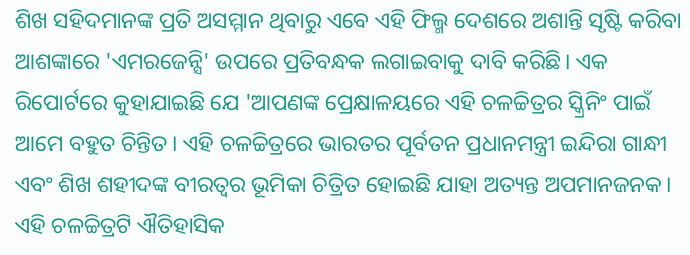ଶିଖ ସହିଦମାନଙ୍କ ପ୍ରତି ଅସମ୍ମାନ ଥିବାରୁ ଏବେ ଏହି ଫିଲ୍ମ ଦେଶରେ ଅଶାନ୍ତି ସୃଷ୍ଟି କରିବା ଆଶଙ୍କାରେ 'ଏମରଜେନ୍ସି' ଉପରେ ପ୍ରତିବନ୍ଧକ ଲଗାଇବାକୁ ଦାବି କରିଛି। ଏକ ରିପୋର୍ଟରେ କୁହାଯାଇଛି ଯେ 'ଆପଣଙ୍କ ପ୍ରେକ୍ଷାଳୟରେ ଏହି ଚଳଚ୍ଚିତ୍ରର ସ୍କ୍ରିନିଂ ପାଇଁ ଆମେ ବହୁତ ଚିନ୍ତିତ। ଏହି ଚଳଚ୍ଚିତ୍ରରେ ଭାରତର ପୂର୍ବତନ ପ୍ରଧାନମନ୍ତ୍ରୀ ଇନ୍ଦିରା ଗାନ୍ଧୀ ଏବଂ ଶିଖ ଶହୀଦଙ୍କ ବୀରତ୍ୱର ଭୂମିକା ଚିତ୍ରିତ ହୋଇଛି ଯାହା ଅତ୍ୟନ୍ତ ଅପମାନଜନକ। ଏହି ଚଳଚ୍ଚିତ୍ରଟି ଐତିହାସିକ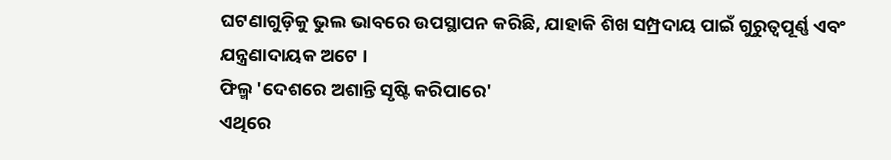ଘଟଣାଗୁଡ଼ିକୁ ଭୁଲ ଭାବରେ ଉପସ୍ଥାପନ କରିଛି, ଯାହାକି ଶିଖ ସମ୍ପ୍ରଦାୟ ପାଇଁ ଗୁରୁତ୍ୱପୂର୍ଣ୍ଣ ଏବଂ ଯନ୍ତ୍ରଣାଦାୟକ ଅଟେ ।
ଫିଲ୍ମ 'ଦେଶରେ ଅଶାନ୍ତି ସୃଷ୍ଟି କରିପାରେ'
ଏଥିରେ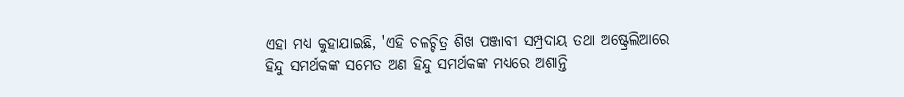ଏହା ମଧ୍ୟ କୁହାଯାଇଛି, 'ଏହି ଚଳଚ୍ଚିତ୍ର ଶିଖ ପଞ୍ଜାବୀ ସମ୍ପ୍ରଦାୟ ତଥା ଅଷ୍ଟ୍ରେଲିଆରେ ହିନ୍ଦୁ ସମର୍ଥକଙ୍କ ସମେତ ଅଣ ହିନ୍ଦୁ ସମର୍ଥକଙ୍କ ମଧ୍ୟରେ ଅଶାନ୍ତି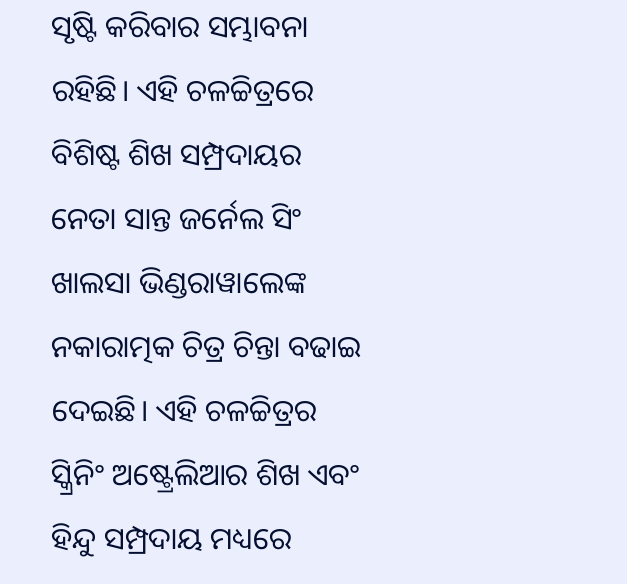ସୃଷ୍ଟି କରିବାର ସମ୍ଭାବନା ରହିଛି। ଏହି ଚଳଚ୍ଚିତ୍ରରେ ବିଶିଷ୍ଟ ଶିଖ ସମ୍ପ୍ରଦାୟର ନେତା ସାନ୍ତ ଜର୍ନେଲ ସିଂ ଖାଲସା ଭିଣ୍ଡରାୱାଲେଙ୍କ ନକାରାତ୍ମକ ଚିତ୍ର ଚିନ୍ତା ବଢାଇ ଦେଇଛି। ଏହି ଚଳଚ୍ଚିତ୍ରର ସ୍କ୍ରିନିଂ ଅଷ୍ଟ୍ରେଲିଆର ଶିଖ ଏବଂ ହିନ୍ଦୁ ସମ୍ପ୍ରଦାୟ ମଧ୍ୟରେ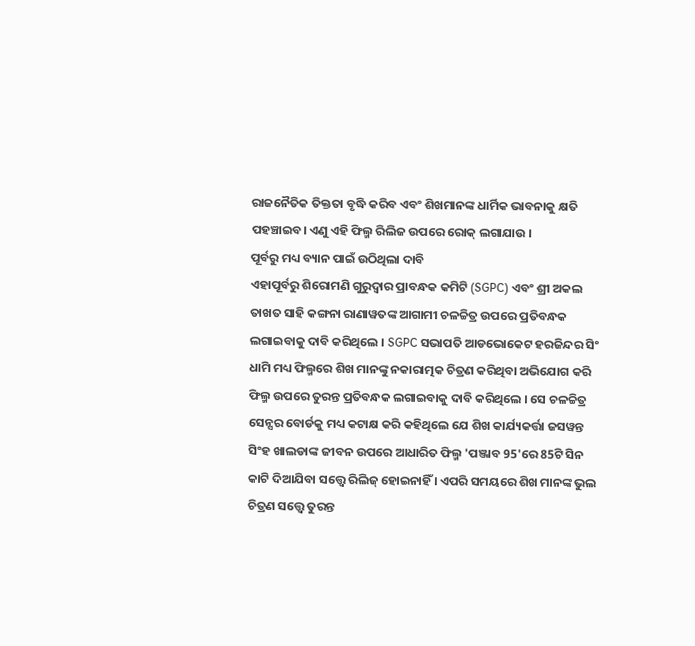ରାଜନୈତିକ ତିକ୍ତତା ବୃଦ୍ଧି କରିବ ଏବଂ ଶିଖମାନଙ୍କ ଧାର୍ମିକ ଭାବନାକୁ କ୍ଷତି ପହଞ୍ଚାଇବ। ଏଣୁ ଏହି ଫିଲ୍ମ ରିଲିଜ ଉପରେ ରୋକ୍ ଲଗାଯାଉ ।
ପୂର୍ବରୁ ମଧ୍ୟ ବ୍ୟାନ ପାଇଁ ଉଠିଥିଲା ଦାବି
ଏହାପୂର୍ବରୁ ଶିରୋମଣି ଗୁରୁଦ୍ୱାର ପ୍ରାବନ୍ଧକ କମିଟି (SGPC) ଏବଂ ଶ୍ରୀ ଅକଲ ତାଖତ ସାହି କଙ୍ଗନା ରାଣାୱତଙ୍କ ଆଗାମୀ ଚଳଚ୍ଚିତ୍ର ଉପରେ ପ୍ରତିବନ୍ଧକ ଲଗାଇବାକୁ ଦାବି କରିଥିଲେ । SGPC ସଭାପତି ଆଡଭୋକେଟ ହରଜିନ୍ଦର ସିଂ ଧାମି ମଧ୍ୟ ଫିଲ୍ମରେ ଶିଖ ମାନଙ୍କୁ ନକାରାତ୍ମକ ଚିତ୍ରଣ କରିଥିବା ଅଭିଯୋଗ କରି ଫିଲ୍ମ ଉପରେ ତୁରନ୍ତ ପ୍ରତିବନ୍ଧକ ଲଗାଇବାକୁ ଦାବି କରିଥିଲେ । ସେ ଚଳଚ୍ଚିତ୍ର ସେନ୍ସର ବୋର୍ଡକୁ ମଧ୍ୟ କଟାକ୍ଷ କରି କହିଥିଲେ ଯେ ଶିଖ କାର୍ଯ୍ୟକର୍ତ୍ତା ଜସୱନ୍ତ ସିଂହ ଖାଲଡାଙ୍କ ଜୀବନ ଉପରେ ଆଧାରିତ ଫିଲ୍ମ 'ପଞ୍ଜାବ 95'ରେ 85ଟି ସିନ କାଟି ଦିଆଯିବା ସତ୍ତ୍ୱେ ରିଲିଜ୍ ହୋଇନାହିଁ । ଏପରି ସମୟରେ ଶିଖ ମାନଙ୍କ ଭୁଲ ଚିତ୍ରଣ ସତ୍ତ୍ୱେ ତୁରନ୍ତ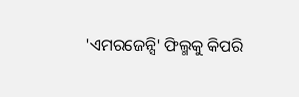'ଏମରଜେନ୍ସି' ଫିଲ୍ମକୁ କିପରି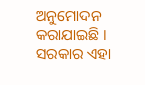ଅନୁମୋଦନ କରାଯାଇଛି । ସରକାର ଏହା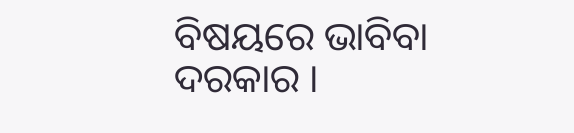ବିଷୟରେ ଭାବିବା ଦରକାର ।